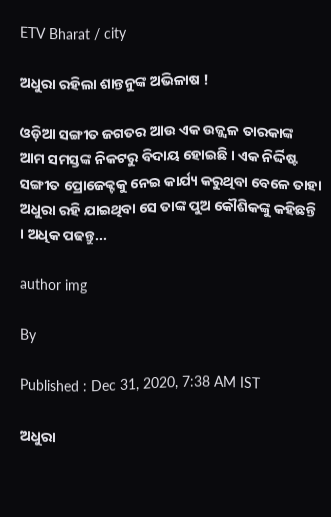ETV Bharat / city

ଅଧୁରା ରହିଲା ଶାନ୍ତନୁଙ୍କ ଅଭିଳାଷ !

ଓଡ଼ିଆ ସଙ୍ଗୀତ ଜଗତର ଆଉ ଏକ ଉଜ୍ଜ୍ୱଳ ତାରକାଙ୍କ ଆମ ସମସ୍ତଙ୍କ ନିକଟରୁ ବିଦାୟ ହୋଇଛି । ଏକ ନିର୍ଦ୍ଦିଷ୍ଟ ସଙ୍ଗୀତ ପ୍ରୋଜେକ୍ଟକୁ ନେଇ କାର୍ଯ୍ୟ କରୁଥିବା ବେଳେ ତାହା ଅଧୁରା ରହି ଯାଇଥିବା ସେ ତାଙ୍କ ପୁଅ କୌଶିକଙ୍କୁ କହିଛନ୍ତି । ଅଧିକ ପଢନ୍ତୁ...

author img

By

Published : Dec 31, 2020, 7:38 AM IST

ଅଧୁରା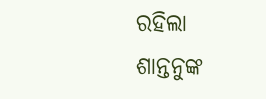ରହିଲା ଶାନ୍ତନୁଙ୍କ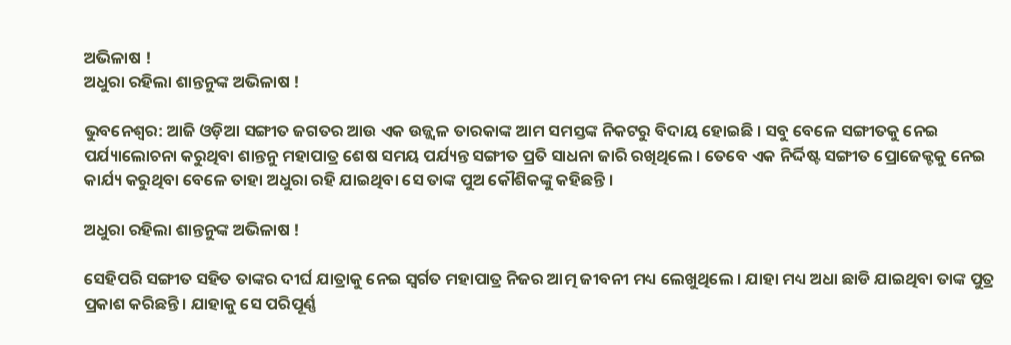ଅଭିଳାଷ !
ଅଧୁରା ରହିଲା ଶାନ୍ତନୁଙ୍କ ଅଭିଳାଷ !

ଭୁବନେଶ୍ବର: ଆଜି ଓଡ଼ିଆ ସଙ୍ଗୀତ ଜଗତର ଆଉ ଏକ ଉଜ୍ଜ୍ୱଳ ତାରକାଙ୍କ ଆମ ସମସ୍ତଙ୍କ ନିକଟରୁ ବିଦାୟ ହୋଇଛି । ସବୁ ବେଳେ ସଙ୍ଗୀତକୁ ନେଇ ପର୍ଯ୍ୟାଲୋଚନା କରୁଥିବା ଶାନ୍ତନୁ ମହାପାତ୍ର ଶେଷ ସମୟ ପର୍ଯ୍ୟନ୍ତ ସଙ୍ଗୀତ ପ୍ରତି ସାଧନା ଜାରି ରଖିଥିଲେ । ତେବେ ଏକ ନିର୍ଦ୍ଦିଷ୍ଟ ସଙ୍ଗୀତ ପ୍ରୋଜେକ୍ଟକୁ ନେଇ କାର୍ଯ୍ୟ କରୁଥିବା ବେଳେ ତାହା ଅଧୁରା ରହି ଯାଇଥିବା ସେ ତାଙ୍କ ପୁଅ କୌଶିକଙ୍କୁ କହିଛନ୍ତି ।

ଅଧୁରା ରହିଲା ଶାନ୍ତନୁଙ୍କ ଅଭିଳାଷ !

ସେହିପରି ସଙ୍ଗୀତ ସହିତ ତାଙ୍କର ଦୀର୍ଘ ଯାତ୍ରାକୁ ନେଇ ସ୍ବର୍ଗତ ମହାପାତ୍ର ନିଜର ଆତ୍ମ ଜୀବନୀ ମଧ୍ୟ ଲେଖୁଥିଲେ । ଯାହା ମଧ୍ୟ ଅଧା ଛାଡି ଯାଇଥିବା ତାଙ୍କ ପୁତ୍ର ପ୍ରକାଶ କରିଛନ୍ତି । ଯାହାକୁ ସେ ପରିପୂର୍ଣ୍ଣ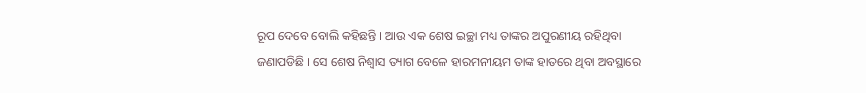ରୂପ ଦେବେ ବୋଲି କହିଛନ୍ତି । ଆଉ ଏକ ଶେଷ ଇଚ୍ଛା ମଧ୍ୟ ତାଙ୍କର ଅପୁରଣୀୟ ରହିଥିବା ଜଣାପଡିଛି । ସେ ଶେଷ ନିଶ୍ବାସ ତ୍ୟାଗ ବେଳେ ହାରମନୀୟମ ତାଙ୍କ ହାତରେ ଥିବା ଅବସ୍ଥାରେ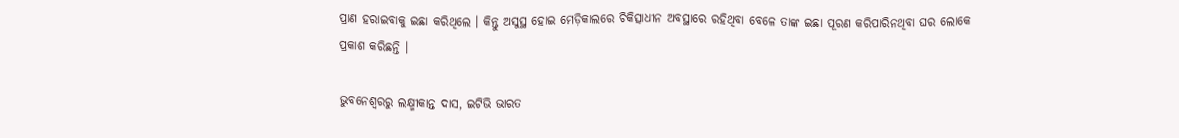ପ୍ରାଣ ହରାଇବାକୁ ଇଛା କରିଥିଲେ । କିନ୍ତୁ ଅସୁସ୍ଥ ହୋଇ ମେଡ଼ିକାଲରେ ଚିକିତ୍ସାଧୀନ ଅବସ୍ଥାରେ ରହିଥିବା ବେଳେ ତାଙ୍କ ଇଛା ପୂରଣ କରିପାରିନଥିବା ଘର ଲୋକେ ପ୍ରକାଶ କରିଛନ୍ତି ।

ଭୁବନେଶ୍ୱରରୁ ଲକ୍ଷ୍ମୀକାନ୍ତ ଦାସ, ଇଟିଭି ଭାରତ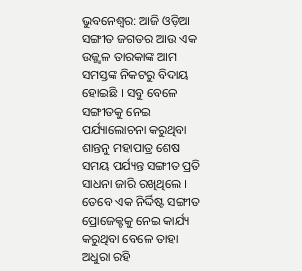ଭୁବନେଶ୍ବର: ଆଜି ଓଡ଼ିଆ ସଙ୍ଗୀତ ଜଗତର ଆଉ ଏକ ଉଜ୍ଜ୍ୱଳ ତାରକାଙ୍କ ଆମ ସମସ୍ତଙ୍କ ନିକଟରୁ ବିଦାୟ ହୋଇଛି । ସବୁ ବେଳେ ସଙ୍ଗୀତକୁ ନେଇ ପର୍ଯ୍ୟାଲୋଚନା କରୁଥିବା ଶାନ୍ତନୁ ମହାପାତ୍ର ଶେଷ ସମୟ ପର୍ଯ୍ୟନ୍ତ ସଙ୍ଗୀତ ପ୍ରତି ସାଧନା ଜାରି ରଖିଥିଲେ । ତେବେ ଏକ ନିର୍ଦ୍ଦିଷ୍ଟ ସଙ୍ଗୀତ ପ୍ରୋଜେକ୍ଟକୁ ନେଇ କାର୍ଯ୍ୟ କରୁଥିବା ବେଳେ ତାହା ଅଧୁରା ରହି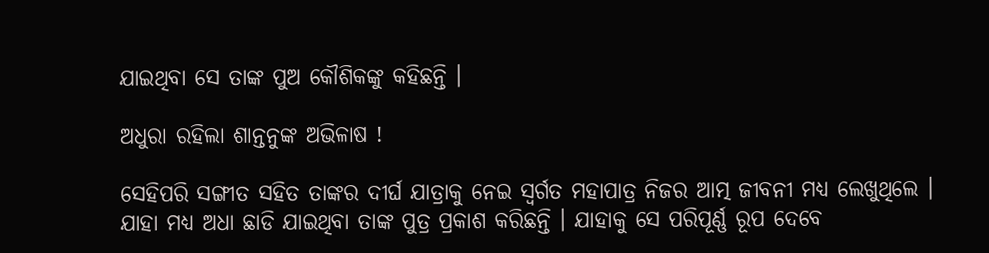ଯାଇଥିବା ସେ ତାଙ୍କ ପୁଅ କୌଶିକଙ୍କୁ କହିଛନ୍ତି ।

ଅଧୁରା ରହିଲା ଶାନ୍ତନୁଙ୍କ ଅଭିଳାଷ !

ସେହିପରି ସଙ୍ଗୀତ ସହିତ ତାଙ୍କର ଦୀର୍ଘ ଯାତ୍ରାକୁ ନେଇ ସ୍ବର୍ଗତ ମହାପାତ୍ର ନିଜର ଆତ୍ମ ଜୀବନୀ ମଧ୍ୟ ଲେଖୁଥିଲେ । ଯାହା ମଧ୍ୟ ଅଧା ଛାଡି ଯାଇଥିବା ତାଙ୍କ ପୁତ୍ର ପ୍ରକାଶ କରିଛନ୍ତି । ଯାହାକୁ ସେ ପରିପୂର୍ଣ୍ଣ ରୂପ ଦେବେ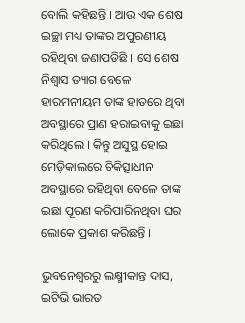ବୋଲି କହିଛନ୍ତି । ଆଉ ଏକ ଶେଷ ଇଚ୍ଛା ମଧ୍ୟ ତାଙ୍କର ଅପୁରଣୀୟ ରହିଥିବା ଜଣାପଡିଛି । ସେ ଶେଷ ନିଶ୍ବାସ ତ୍ୟାଗ ବେଳେ ହାରମନୀୟମ ତାଙ୍କ ହାତରେ ଥିବା ଅବସ୍ଥାରେ ପ୍ରାଣ ହରାଇବାକୁ ଇଛା କରିଥିଲେ । କିନ୍ତୁ ଅସୁସ୍ଥ ହୋଇ ମେଡ଼ିକାଲରେ ଚିକିତ୍ସାଧୀନ ଅବସ୍ଥାରେ ରହିଥିବା ବେଳେ ତାଙ୍କ ଇଛା ପୂରଣ କରିପାରିନଥିବା ଘର ଲୋକେ ପ୍ରକାଶ କରିଛନ୍ତି ।

ଭୁବନେଶ୍ୱରରୁ ଲକ୍ଷ୍ମୀକାନ୍ତ ଦାସ, ଇଟିଭି ଭାରତ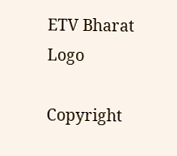ETV Bharat Logo

Copyright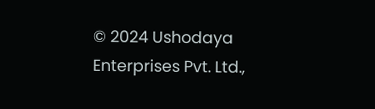© 2024 Ushodaya Enterprises Pvt. Ltd.,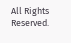All Rights Reserved.